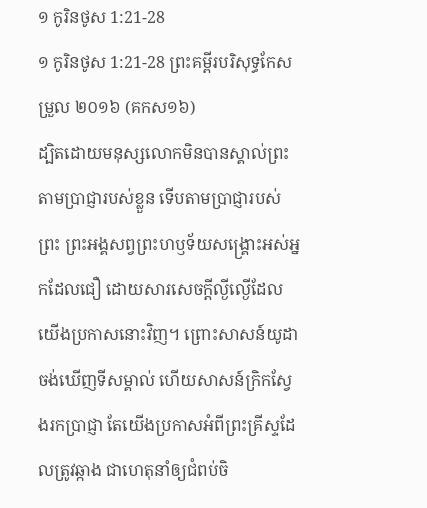១ កូរិនថូស 1:21-28
១ កូរិនថូស 1:21-28 ព្រះគម្ពីរបរិសុទ្ធកែសម្រួល ២០១៦ (គកស១៦)
ដ្បិតដោយមនុស្សលោកមិនបានស្គាល់ព្រះតាមប្រាជ្ញារបស់ខ្លួន ទើបតាមប្រាជ្ញារបស់ព្រះ ព្រះអង្គសព្វព្រះហឫទ័យសង្គ្រោះអស់អ្នកដែលជឿ ដោយសារសេចក្តីល្ងីល្ងើដែលយើងប្រកាសនោះវិញ។ ព្រោះសាសន៍យូដាចង់ឃើញទីសម្គាល់ ហើយសាសន៍ក្រិកស្វែងរកប្រាជ្ញា តែយើងប្រកាសអំពីព្រះគ្រីស្ទដែលត្រូវឆ្កាង ជាហេតុនាំឲ្យជំពប់ចិ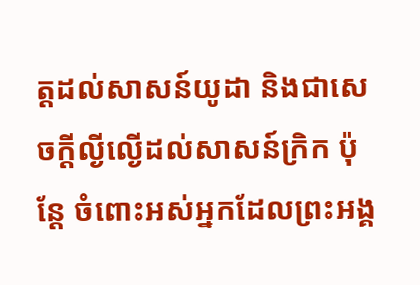ត្តដល់សាសន៍យូដា និងជាសេចក្តីល្ងីល្ងើដល់សាសន៍ក្រិក ប៉ុន្តែ ចំពោះអស់អ្នកដែលព្រះអង្គ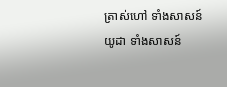ត្រាស់ហៅ ទាំងសាសន៍យូដា ទាំងសាសន៍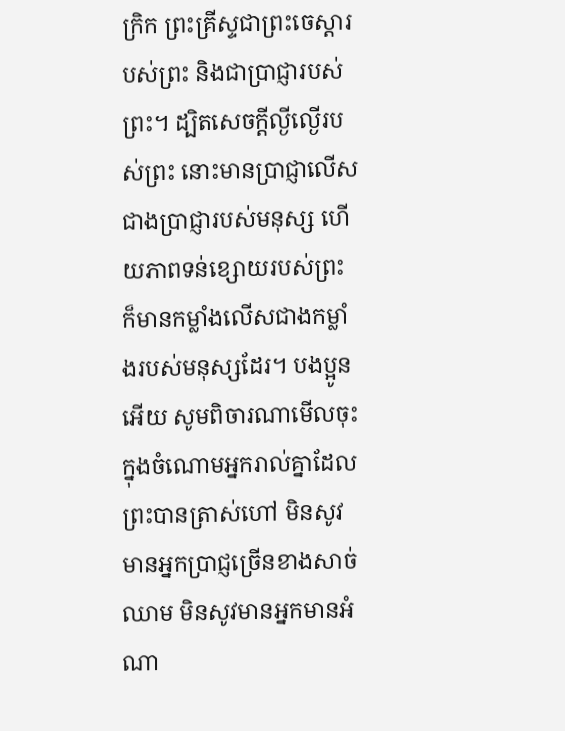ក្រិក ព្រះគ្រីស្ទជាព្រះចេស្តារបស់ព្រះ និងជាប្រាជ្ញារបស់ព្រះ។ ដ្បិតសេចក្តីល្ងីល្ងើរបស់ព្រះ នោះមានប្រាជ្ញាលើសជាងប្រាជ្ញារបស់មនុស្ស ហើយភាពទន់ខ្សោយរបស់ព្រះ ក៏មានកម្លាំងលើសជាងកម្លាំងរបស់មនុស្សដែរ។ បងប្អូនអើយ សូមពិចារណាមើលចុះ ក្នុងចំណោមអ្នករាល់គ្នាដែលព្រះបានត្រាស់ហៅ មិនសូវមានអ្នកប្រាជ្ញច្រើនខាងសាច់ឈាម មិនសូវមានអ្នកមានអំណា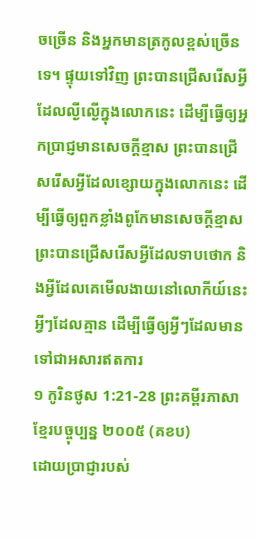ចច្រើន និងអ្នកមានត្រកូលខ្ពស់ច្រើនទេ។ ផ្ទុយទៅវិញ ព្រះបានជ្រើសរើសអ្វីដែលល្ងីល្ងើក្នុងលោកនេះ ដើម្បីធ្វើឲ្យអ្នកប្រាជ្ញមានសេចក្តីខ្មាស ព្រះបានជ្រើសរើសអ្វីដែលខ្សោយក្នុងលោកនេះ ដើម្បីធ្វើឲ្យពួកខ្លាំងពូកែមានសេចក្តីខ្មាស ព្រះបានជ្រើសរើសអ្វីដែលទាបថោក និងអ្វីដែលគេមើលងាយនៅលោកីយ៍នេះ អ្វីៗដែលគ្មាន ដើម្បីធ្វើឲ្យអ្វីៗដែលមានទៅជាអសារឥតការ
១ កូរិនថូស 1:21-28 ព្រះគម្ពីរភាសាខ្មែរបច្ចុប្បន្ន ២០០៥ (គខប)
ដោយប្រាជ្ញារបស់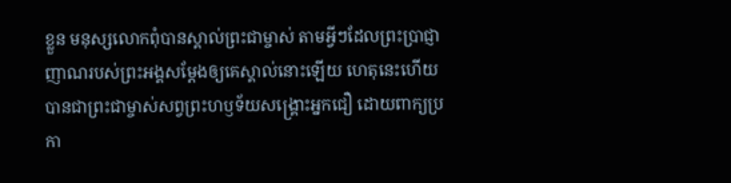ខ្លួន មនុស្សលោកពុំបានស្គាល់ព្រះជាម្ចាស់ តាមអ្វីៗដែលព្រះប្រាជ្ញាញាណរបស់ព្រះអង្គសម្តែងឲ្យគេស្គាល់នោះឡើយ ហេតុនេះហើយបានជាព្រះជាម្ចាស់សព្វព្រះហឫទ័យសង្គ្រោះអ្នកជឿ ដោយពាក្យប្រកា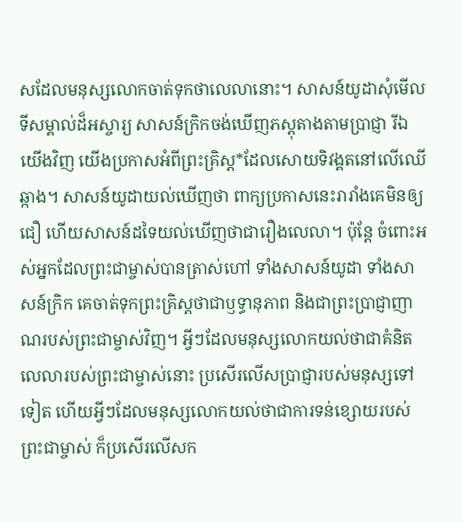សដែលមនុស្សលោកចាត់ទុកថាលេលានោះ។ សាសន៍យូដាសុំមើលទីសម្គាល់ដ៏អស្ចារ្យ សាសន៍ក្រិកចង់ឃើញភស្ដុតាងតាមប្រាជ្ញា រីឯយើងវិញ យើងប្រកាសអំពីព្រះគ្រិស្ត*ដែលសោយទិវង្គតនៅលើឈើឆ្កាង។ សាសន៍យូដាយល់ឃើញថា ពាក្យប្រកាសនេះរារាំងគេមិនឲ្យជឿ ហើយសាសន៍ដទៃយល់ឃើញថាជារឿងលេលា។ ប៉ុន្តែ ចំពោះអស់អ្នកដែលព្រះជាម្ចាស់បានត្រាស់ហៅ ទាំងសាសន៍យូដា ទាំងសាសន៍ក្រិក គេចាត់ទុកព្រះគ្រិស្តថាជាឫទ្ធានុភាព និងជាព្រះប្រាជ្ញាញាណរបស់ព្រះជាម្ចាស់វិញ។ អ្វីៗដែលមនុស្សលោកយល់ថាជាគំនិតលេលារបស់ព្រះជាម្ចាស់នោះ ប្រសើរលើសប្រាជ្ញារបស់មនុស្សទៅទៀត ហើយអ្វីៗដែលមនុស្សលោកយល់ថាជាការទន់ខ្សោយរបស់ព្រះជាម្ចាស់ ក៏ប្រសើរលើសក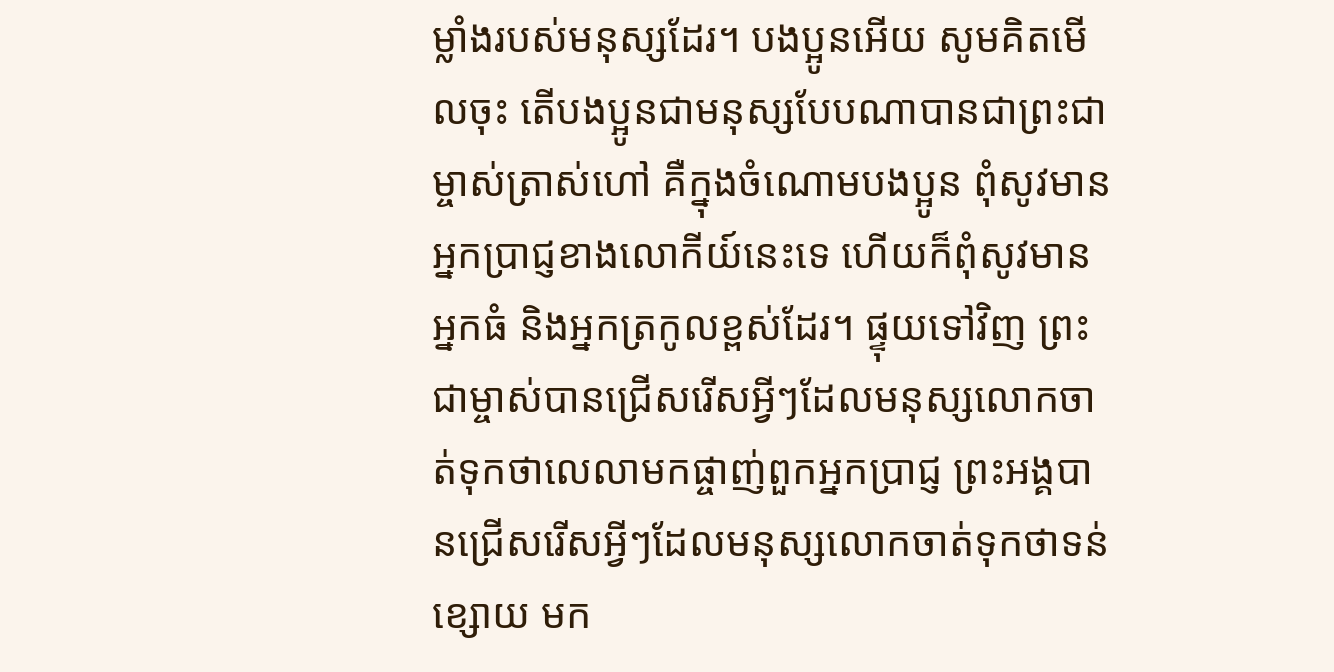ម្លាំងរបស់មនុស្សដែរ។ បងប្អូនអើយ សូមគិតមើលចុះ តើបងប្អូនជាមនុស្សបែបណាបានជាព្រះជាម្ចាស់ត្រាស់ហៅ គឺក្នុងចំណោមបងប្អូន ពុំសូវមានអ្នកប្រាជ្ញខាងលោកីយ៍នេះទេ ហើយក៏ពុំសូវមានអ្នកធំ និងអ្នកត្រកូលខ្ពស់ដែរ។ ផ្ទុយទៅវិញ ព្រះជាម្ចាស់បានជ្រើសរើសអ្វីៗដែលមនុស្សលោកចាត់ទុកថាលេលាមកផ្ចាញ់ពួកអ្នកប្រាជ្ញ ព្រះអង្គបានជ្រើសរើសអ្វីៗដែលមនុស្សលោកចាត់ទុកថាទន់ខ្សោយ មក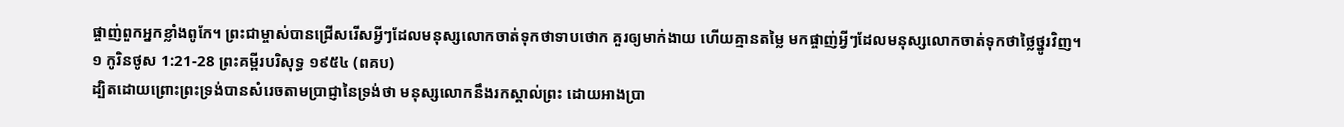ផ្ចាញ់ពួកអ្នកខ្លាំងពូកែ។ ព្រះជាម្ចាស់បានជ្រើសរើសអ្វីៗដែលមនុស្សលោកចាត់ទុកថាទាបថោក គួរឲ្យមាក់ងាយ ហើយគ្មានតម្លៃ មកផ្ចាញ់អ្វីៗដែលមនុស្សលោកចាត់ទុកថាថ្លៃថ្នូរវិញ។
១ កូរិនថូស 1:21-28 ព្រះគម្ពីរបរិសុទ្ធ ១៩៥៤ (ពគប)
ដ្បិតដោយព្រោះព្រះទ្រង់បានសំរេចតាមប្រាជ្ញានៃទ្រង់ថា មនុស្សលោកនឹងរកស្គាល់ព្រះ ដោយអាងប្រា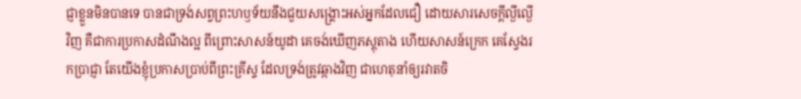ជ្ញាខ្លួនមិនបានទេ បានជាទ្រង់សព្វព្រះហឫទ័យនឹងជួយសង្គ្រោះអស់អ្នកដែលជឿ ដោយសារសេចក្ដីល្ងីល្ងើវិញ គឺជាការប្រកាសដំណឹងល្អ ពីព្រោះសាសន៍យូដា គេចង់ឃើញភស្តុតាង ហើយសាសន៍ក្រេក គេស្វែងរកប្រាជ្ញា តែយើងខ្ញុំប្រកាសប្រាប់ពីព្រះគ្រីស្ទ ដែលទ្រង់ត្រូវឆ្កាងវិញ ជាហេតុនាំឲ្យរវាតចិ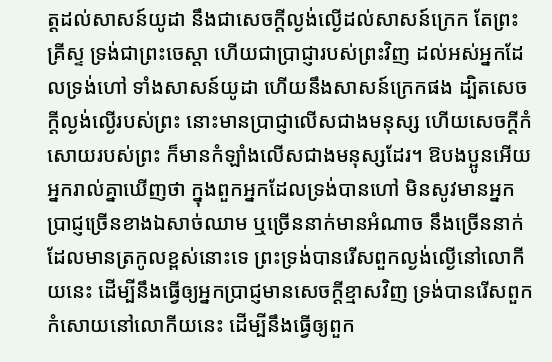ត្តដល់សាសន៍យូដា នឹងជាសេចក្ដីល្ងង់ល្ងើដល់សាសន៍ក្រេក តែព្រះគ្រីស្ទ ទ្រង់ជាព្រះចេស្តា ហើយជាប្រាជ្ញារបស់ព្រះវិញ ដល់អស់អ្នកដែលទ្រង់ហៅ ទាំងសាសន៍យូដា ហើយនឹងសាសន៍ក្រេកផង ដ្បិតសេចក្ដីល្ងង់ល្ងើរបស់ព្រះ នោះមានប្រាជ្ញាលើសជាងមនុស្ស ហើយសេចក្ដីកំសោយរបស់ព្រះ ក៏មានកំឡាំងលើសជាងមនុស្សដែរ។ ឱបងប្អូនអើយ អ្នករាល់គ្នាឃើញថា ក្នុងពួកអ្នកដែលទ្រង់បានហៅ មិនសូវមានអ្នកប្រាជ្ញច្រើនខាងឯសាច់ឈាម ឬច្រើននាក់មានអំណាច នឹងច្រើននាក់ដែលមានត្រកូលខ្ពស់នោះទេ ព្រះទ្រង់បានរើសពួកល្ងង់ល្ងើនៅលោកីយនេះ ដើម្បីនឹងធ្វើឲ្យអ្នកប្រាជ្ញមានសេចក្ដីខ្មាសវិញ ទ្រង់បានរើសពួកកំសោយនៅលោកីយនេះ ដើម្បីនឹងធ្វើឲ្យពួក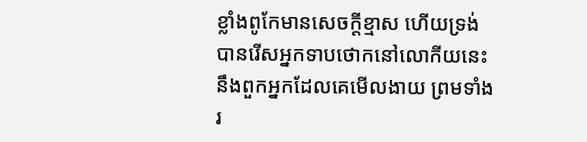ខ្លាំងពូកែមានសេចក្ដីខ្មាស ហើយទ្រង់បានរើសអ្នកទាបថោកនៅលោកីយនេះ នឹងពួកអ្នកដែលគេមើលងាយ ព្រមទាំងរ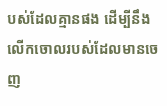បស់ដែលគ្មានផង ដើម្បីនឹងលើកចោលរបស់ដែលមានចេញ